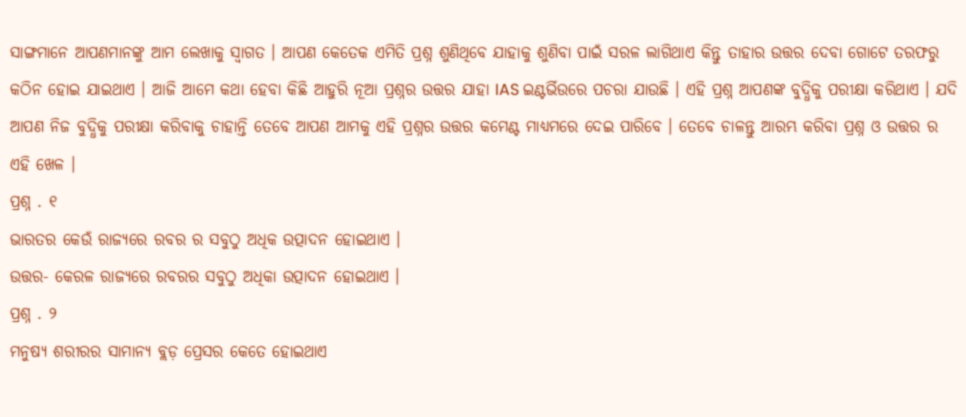ସାଙ୍ଗମାନେ ଆପଣମାନଙ୍କୁ ଆମ ଲେଖାକୁ ସ୍ଵାଗତ । ଆପଣ କେତେକ ଏମିତି ପ୍ରଶ୍ନ ଶୁଣିଥିବେ ଯାହାକୁ ଶୁଣିବା ପାଇଁ ସରଳ ଲାଗିଥାଏ କିନ୍ତୁ ତାହାର ଉତ୍ତର ଦେବା ଗୋଟେ ତରଫରୁ କଠିନ ହୋଇ ଯାଇଥାଏ । ଆଜି ଆମେ କଥା ହେବା କିଛି ଆହୁରି ନୂଆ ପ୍ରଶ୍ନର ଉତ୍ତର ଯାହା IAS ଇଣ୍ଟର୍ଭିଉରେ ପଚରା ଯାଉଛି । ଏହି ପ୍ରଶ୍ନ ଆପଣଙ୍କ ବୁଦ୍ଧିକୁ ପରୀକ୍ଷା କରିଥାଏ । ଯଦି ଆପଣ ନିଜ ବୁଦ୍ଧିକୁ ପରୀକ୍ଷା କରିବାକୁ ଚାହାନ୍ତି ତେବେ ଆପଣ ଆମକୁ ଏହି ପ୍ରଶ୍ନର ଉତ୍ତର କମେଣ୍ଟ ମାଧ୍ୟମରେ ଦେଇ ପାରିବେ । ତେବେ ଚାଳନ୍ତୁ ଆରମ୍ଭ କରିବା ପ୍ରଶ୍ନ ଓ ଉତ୍ତର ର ଏହି ଖେଳ ।
ପ୍ରଶ୍ନ . ୧
ଭାରତର କେଉଁ ରାଜ୍ୟରେ ରବର ର ସବୁଠୁ ଅଧିକ ଉତ୍ପାଦନ ହୋଇଥାଏ ।
ଉତ୍ତର- କେରଳ ରାଜ୍ୟରେ ରବରର ସବୁଠୁ ଅଧିକା ଉତ୍ପାଦନ ହୋଇଥାଏ ।
ପ୍ରଶ୍ନ . ୨
ମନୁଷ୍ୟ ଶରୀରର ସାମାନ୍ୟ ବ୍ଲଡ଼ ପ୍ରେସର କେତେ ହୋଇଥାଏ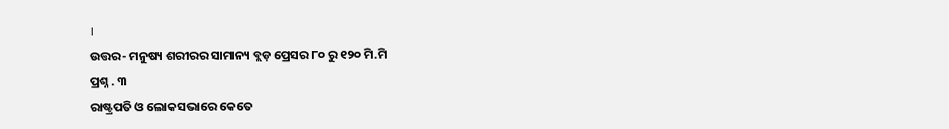।
ଉତ୍ତର- ମନୁଷ୍ୟ ଶରୀରର ସାମାନ୍ୟ ବ୍ଲଡ଼ ପ୍ରେସର ୮୦ ରୁ ୧୨୦ ମି.ମି
ପ୍ରଶ୍ନ . ୩
ରାଷ୍ଟ୍ରପତି ଓ ଲୋକସଭାରେ କେତେ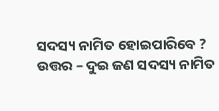ସଦସ୍ୟ ନାମିତ ହୋଇପାରିବେ ?
ଉତ୍ତର – ଦୁଇ ଜଣ ସଦସ୍ୟ ନାମିତ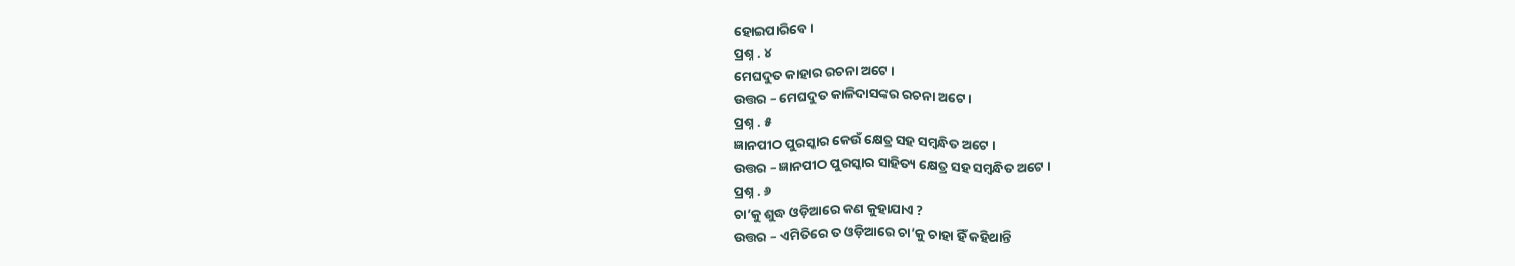ହୋଇପାରିବେ ।
ପ୍ରଶ୍ନ . ୪
ମେଘଦୁତ କାହାର ରଚନା ଅଟେ ।
ଉତ୍ତର – ମେଘଦୁତ କାଳିଦାସଙ୍କର ରଚନା ଅଟେ ।
ପ୍ରଶ୍ନ . ୫
ଜ୍ଞାନପୀଠ ପୁରସ୍କାର କେଉଁ କ୍ଷେତ୍ର ସହ ସମ୍ବନ୍ଧିତ ଅଟେ ।
ଉତ୍ତର – ଜ୍ଞାନପୀଠ ପୁରସ୍କାର ସାହିତ୍ୟ କ୍ଷେତ୍ର ସହ ସମ୍ବନ୍ଧିତ ଅଟେ ।
ପ୍ରଶ୍ନ . ୬
ଚା’କୁ ଶୁଦ୍ଧ ଓଡ଼ିଆରେ କଣ କୁହାଯାଏ ?
ଉତ୍ତର – ଏମିତିରେ ତ ଓଡ଼ିଆରେ ଚା’କୁ ଚାହା ହିଁ କହିଥାନ୍ତି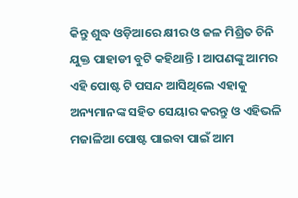କିନ୍ତୁ ଶୁଦ୍ଧ ଓଡ଼ିଆରେ କ୍ଷୀର ଓ ଜଳ ମିଶ୍ରିତ ଚିନି ଯୁକ୍ତ ପାହାଡୀ ବୁଟି କହିଥାନ୍ତି । ଆପଣଙ୍କୁ ଆମର ଏହି ପୋଷ୍ଟ ଟି ପସନ୍ଦ ଆସିଥିଲେ ଏହାକୁ ଅନ୍ୟମାନଙ୍କ ସହିତ ସେୟାର କରନ୍ତୁ ଓ ଏହିଭଳି ମଜାଳିଆ ପୋଷ୍ଟ ପାଇବା ପାଇଁ ଆମ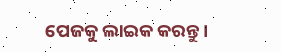ପେଜକୁ ଲାଇକ କରନ୍ତୁ ।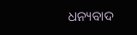ଧନ୍ୟବାଦ